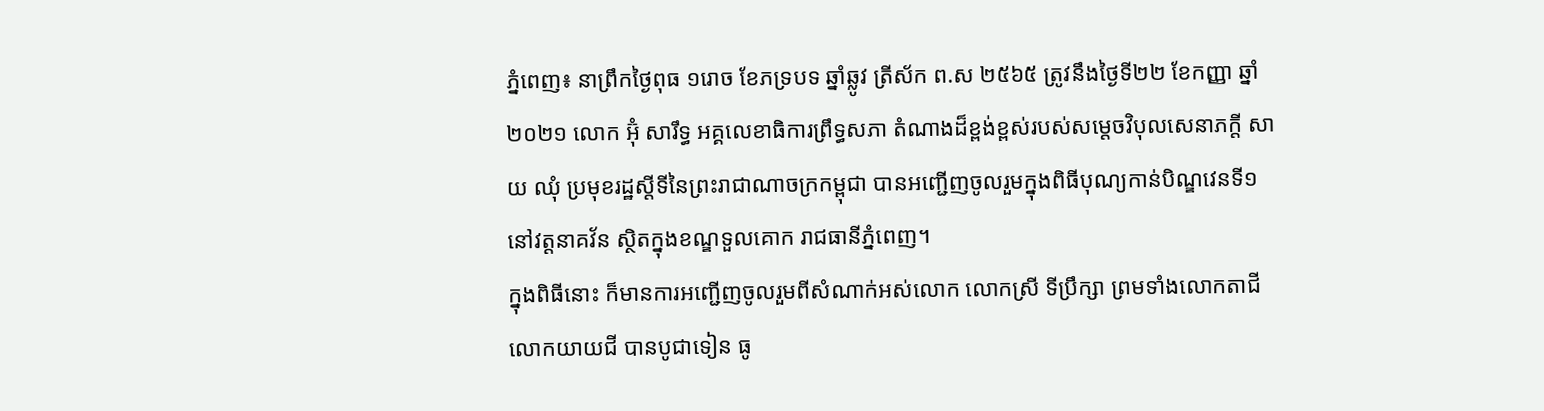ភ្នំពេញ៖ នាព្រឹកថ្ងៃពុធ ១រោច ខែភទ្របទ ឆ្នាំឆ្លូវ ត្រីស័ក ព.ស ២៥៦៥ ត្រូវនឹងថ្ងៃទី២២ ខែកញ្ញា ឆ្នាំ២០២១ លោក អ៊ុំ សារឹទ្ធ អគ្គលេខាធិការព្រឹទ្ធសភា តំណាងដ៏ខ្ពង់ខ្ពស់របស់សម្តេចវិបុលសេនាភក្តី សាយ ឈុំ ប្រមុខរដ្ឋស្តីទីនៃព្រះរាជាណាចក្រកម្ពុជា បានអញ្ជើញចូលរួមក្នុងពិធីបុណ្យកាន់បិណ្ឌវេនទី១ នៅវត្តនាគវ័ន ស្ថិតក្នុងខណ្ឌទួលគោក រាជធានីភ្នំពេញ។
ក្នុងពិធីនោះ ក៏មានការអញ្ជើញចូលរួមពីសំណាក់អស់លោក លោកស្រី ទីប្រឹក្សា ព្រមទាំងលោកតាជី លោកយាយជី បានបូជាទៀន ធូ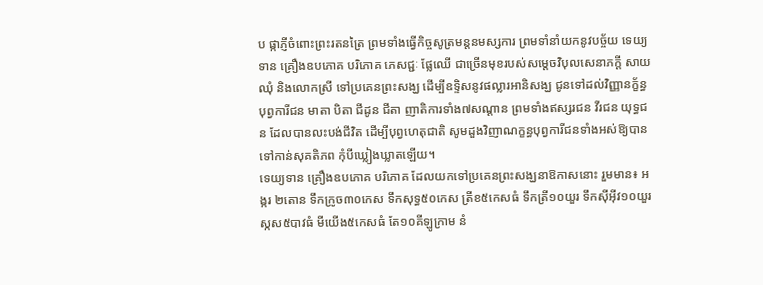ប ផ្កាភ្ញីចំពោះព្រះរតនត្រៃ ព្រមទាំងធ្វើកិច្ចសូត្រមន្តនមស្សការ ព្រមទាំនាំយកនូវបច្ច័យ ទេយ្យទាន គ្រឿងឧបភោគ បរិភោគ ភេសជ្ជៈ ផ្លែឈើ ជាច្រើនមុខរបស់សម្តេចវិបុលសេនាភក្តី សាយ ឈុំ និងលោកស្រី ទៅប្រគេនព្រះសង្ឃ ដើម្បីឧទ្ទិសនូវផល្លារអានិសង្ឃ ជូនទៅដល់វិញ្ញានក្ខ័ន្ធបុព្វការីជន មាតា បិតា ជីដូន ជីតា ញាតិការទាំង៧សណ្ដាន ព្រមទាំងឥស្សរជន វីរជន យុទ្ធជន ដែលបានលះបង់ជីវិត ដើម្បីបុព្វហេតុជាតិ សូមដួងវិញាណក្ខន្ធបុព្វការីជនទាំងអស់ឱ្យបានទៅកាន់សុគតិភព កុំបីឃ្លៀងឃ្លាតឡើយ។
ទេយ្យទាន គ្រឿងឧបភោគ បរិភោគ ដែលយកទៅប្រគេនព្រះសង្ឃនាឱកាសនោះ រួមមាន៖ អង្ករ ២តោន ទឹកក្រូច៣០កេស ទឹកសុទ្ធ៥០កេស ត្រីខ៥កេសធំ ទឹកត្រី១០យួរ ទឹកស៊ីអុីវ១០យួរ ស្កស៥បាវធំ មីយើង៥កេសធំ តែ១០គីឡូក្រាម នំ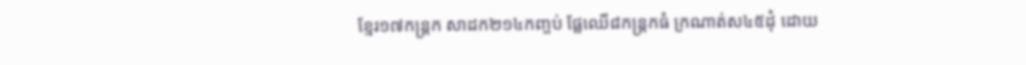ខ្មែរ១៧កន្ត្រក សាដក២១៤កញ្ចប់ ផ្លែឈើ៨កន្ត្រកធំ ក្រណាត់ស៤៥ដុំ ដោយ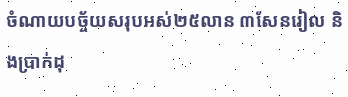ចំណាយបច្ច័យសរុបអស់២៥លាន ៣សែនរៀល និងប្រាក់ដុ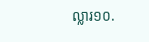ល្លារ១០.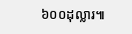៦០០ដុល្លារ៕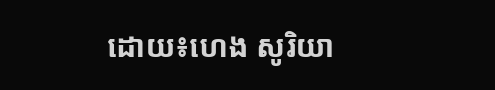ដោយ៖ហេង សូរិយា